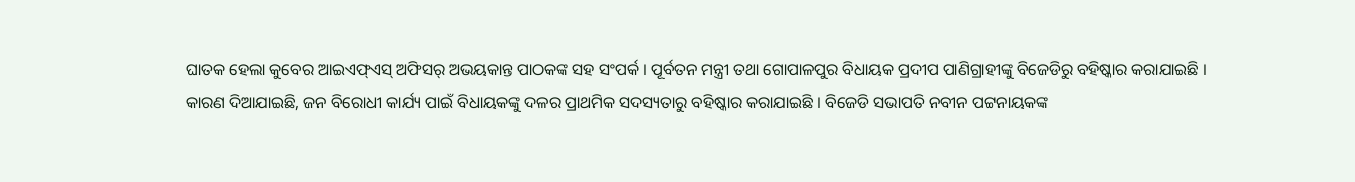ଘାତକ ହେଲା କୁବେର ଆଇଏଫ୍ଏସ୍ ଅଫିସର୍ ଅଭୟକାନ୍ତ ପାଠକଙ୍କ ସହ ସଂପର୍କ । ପୂର୍ବତନ ମନ୍ତ୍ରୀ ତଥା ଗୋପାଳପୁର ବିଧାୟକ ପ୍ରଦୀପ ପାଣିଗ୍ରାହୀଙ୍କୁ ବିଜେଡିରୁ ବହିଷ୍କାର କରାଯାଇଛି ।
କାରଣ ଦିଆଯାଇଛି, ଜନ ବିରୋଧୀ କାର୍ଯ୍ୟ ପାଇଁ ବିଧାୟକଙ୍କୁ ଦଳର ପ୍ରାଥମିକ ସଦସ୍ୟତାରୁ ବହିଷ୍କାର କରାଯାଇଛି । ବିଜେଡି ସଭାପତି ନବୀନ ପଟ୍ଟନାୟକଙ୍କ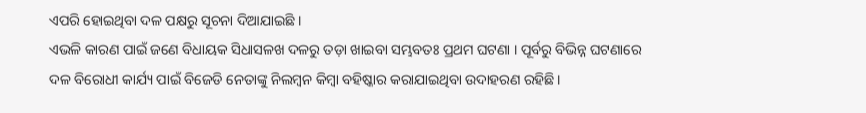ଏପରି ହୋଇଥିବା ଦଳ ପକ୍ଷରୁ ସୂଚନା ଦିଆଯାଇଛି ।
ଏଭଳି କାରଣ ପାଇଁ ଜଣେ ବିଧାୟକ ସିଧାସଳଖ ଦଳରୁ ତଡ଼ା ଖାଇବା ସମ୍ଭବତଃ ପ୍ରଥମ ଘଟଣା । ପୂର୍ବରୁ ବିଭିନ୍ନ ଘଟଣାରେ ଦଳ ବିରୋଧୀ କାର୍ଯ୍ୟ ପାଇଁ ବିଜେଡି ନେତାଙ୍କୁ ନିଲମ୍ବନ କିମ୍ବା ବହିଷ୍କାର କରାଯାଇଥିବା ଉଦାହରଣ ରହିଛି ।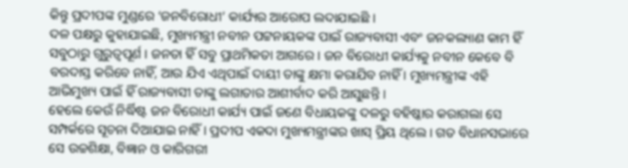କିନ୍ତୁ ପ୍ରଦୀପଙ୍କ ମୁଣ୍ଡରେ ‘ଜନବିରୋଧୀ’ କାର୍ଯ୍ୟର ଆରୋପ ଲଦାଯାଇଛି ।
ଦଳ ପକ୍ଷରୁ କୁହାଯାଇଛି, ମୁଖ୍ୟମନ୍ତ୍ରୀ ନବୀନ ପଟ୍ଟନାୟକଙ୍କ ପାଇଁ ରାଜ୍ୟବାସୀ ଏବଂ ଜନକଲ୍ୟାଣ କାମ ହିଁ ସବୁଠାରୁ ଗୁରୁତ୍ୱପୂର୍ଣ । ଜନତା ହିଁ ସବୁ ପ୍ରାଥମିକତା ଆଗରେ । ଜନ ବିରୋଧୀ କାର୍ଯ୍ୟକୁ ନବୀନ କେବେ ବି ବରଦାସ୍ତ କରିବେ ନାହିଁ, ଆଉ ଯିଏ ଏଥିପାଇଁ ଦାୟୀ ତାଙ୍କୁ କ୍ଷମା କରାଯିବ ନାହିଁ । ମୁଖ୍ୟମନ୍ତ୍ରୀଙ୍କ ଏହି ଆଭିମୁଖ୍ୟ ପାଇଁ ହିଁ ରାଜ୍ୟବାସୀ ତାଙ୍କୁ ଲଗାତାର ଆଶୀର୍ବାଦ କରି ଆସୁଛନ୍ତି ।
ହେଲେ କେଉଁ ନିର୍ଦ୍ଧିଷ୍ଟ ଜନ ବିରୋଧୀ କାର୍ଯ୍ୟ ପାଇଁ ଜଣେ ବିଧାୟକଙ୍କୁ ଦଳରୁ ବହିଷ୍କାର କରାଗଲା ସେ ସମ୍ପର୍କରେ ସୂଚନା ଦିଆଯାଇ ନାହିଁ । ପ୍ରଦୀପ ଏକଦା ମୁଖ୍ୟମନ୍ତ୍ରୀଙ୍କର ଖାସ୍ ପ୍ରିୟ ଥିଲେ । ଗତ ବିଧାନସଭାରେ ସେ ଉଚ୍ଚଶିକ୍ଷା, ବିଜ୍ଞାନ ଓ କାରିଗରୀ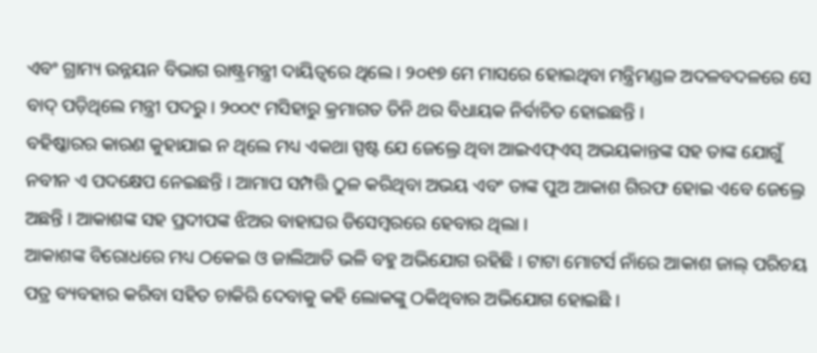ଏବଂ ଗ୍ରାମ୍ୟ ଉନ୍ନୟନ ବିଭାଗ ରାଷ୍ଟ୍ରମନ୍ତ୍ରୀ ଦାୟିତ୍ୱରେ ଥିଲେ । ୨୦୧୭ ମେ ମାସରେ ହୋଇଥିବା ମନ୍ତ୍ରିମଣ୍ଡଳ ଅଦଳବଦଳରେ ସେ ବାଦ୍ ପଡ଼ିଥିଲେ ମନ୍ତ୍ରୀ ପଦରୁ । ୨୦୦୯ ମସିହାରୁ କ୍ରମାଗତ ତିନି ଥର ବିଧାୟକ ନିର୍ବାଚିତ ହୋଇଛନ୍ତି ।
ବହିଷ୍କାରର କାରଣ କୁହାଯାଇ ନ ଥିଲେ ମଧ୍ୟ ଏକଥା ସ୍ପଷ୍ଟ ଯେ ଜେଲ୍ରେ ଥିବା ଆଇଏଫ୍ଏସ୍ ଅଭୟକାନ୍ତଙ୍କ ସହ ତାଙ୍କ ଯୋଗୁଁ ନବୀନ ଏ ପଦକ୍ଷେପ ନେଇଛନ୍ତି । ଆମାପ ସମ୍ପତ୍ତି ଠୁଳ କରିଥିବା ଅଭୟ ଏବଂ ତାଙ୍କ ପୁଅ ଆକାଶ ଗିରଫ ହୋଇ ଏବେ ଜେଲ୍ରେ ଅଛନ୍ତି । ଆକାଶଙ୍କ ସହ ପ୍ରଦୀପଙ୍କ ଝିଅର ବାହାଘର ଡିସେମ୍ବରରେ ହେବାର ଥିଲା ।
ଆକାଶଙ୍କ ବିରୋଧରେ ମଧ୍ୟ ଠକେଇ ଓ ଜାଲିଆତି ଭଳି ବହୁ ଅଭିଯୋଗ ରହିଛି । ଟାଟା ମୋଟର୍ସ ନାଁରେ ଆକାଶ ଜାଲ୍ ପରିଚୟ ପତ୍ର ବ୍ୟବହାର କରିବା ସହିତ ଚାକିରି ଦେବାକୁ କହି ଲୋକଙ୍କୁ ଠକିଥିବାର ଅଭିଯୋଗ ହୋଇଛି ।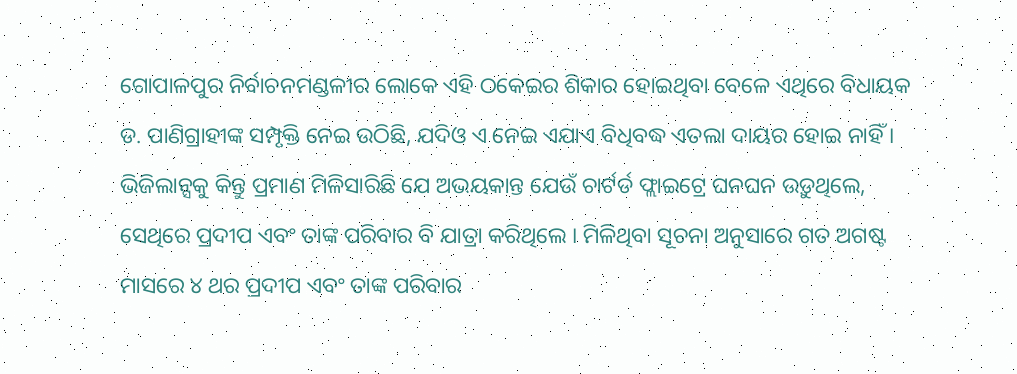ଗୋପାଳପୁର ନିର୍ବାଚନମଣ୍ଡଳୀର ଲୋକେ ଏହି ଠକେଇର ଶିକାର ହୋଇଥିବା ବେଳେ ଏଥିରେ ବିଧାୟକ ଡ. ପାଣିଗ୍ରାହୀଙ୍କ ସମ୍ପୃକ୍ତି ନେଇ ଉଠିଛି, ଯଦିଓ ଏ ନେଇ ଏଯାଏ ବିଧିବଦ୍ଧ ଏତଲା ଦାୟର ହୋଇ ନାହିଁ ।
ଭିଜିଲାନ୍ସକୁ କିନ୍ତୁ ପ୍ରମାଣ ମିଳିସାରିଛି ଯେ ଅଭୟକାନ୍ତ ଯେଉଁ ଚାର୍ଟର୍ଡ ଫ୍ଲାଇଟ୍ରେ ଘନଘନ ଉଡ଼ୁଥିଲେ, ସେଥିରେ ପ୍ରଦୀପ ଏବଂ ତାଙ୍କ ପରିବାର ବି ଯାତ୍ରା କରିଥିଲେ । ମିଳିଥିବା ସୂଚନା ଅନୁସାରେ ଗତ ଅଗଷ୍ଟ ମାସରେ ୪ ଥର ପ୍ରଦୀପ ଏବଂ ତାଙ୍କ ପରିବାର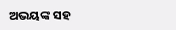ଅଭୟଙ୍କ ସହ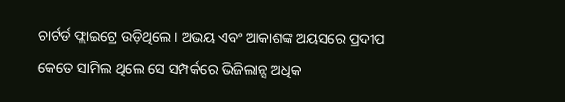ଚାର୍ଟର୍ଡ ଫ୍ଲାଇଟ୍ରେ ଉଡ଼ିଥିଲେ । ଅଭୟ ଏବଂ ଆକାଶଙ୍କ ଅୟସରେ ପ୍ରଦୀପ କେତେ ସାମିଲ ଥିଲେ ସେ ସମ୍ପର୍କରେ ଭିଜିଲାନ୍ସ ଅଧିକ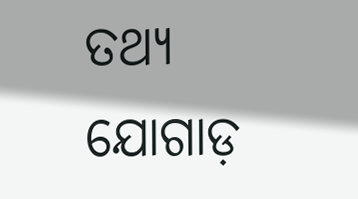ତଥ୍ୟ ଯୋଗାଡ଼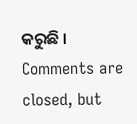କରୁଛି ।
Comments are closed, but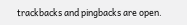trackbacks and pingbacks are open.